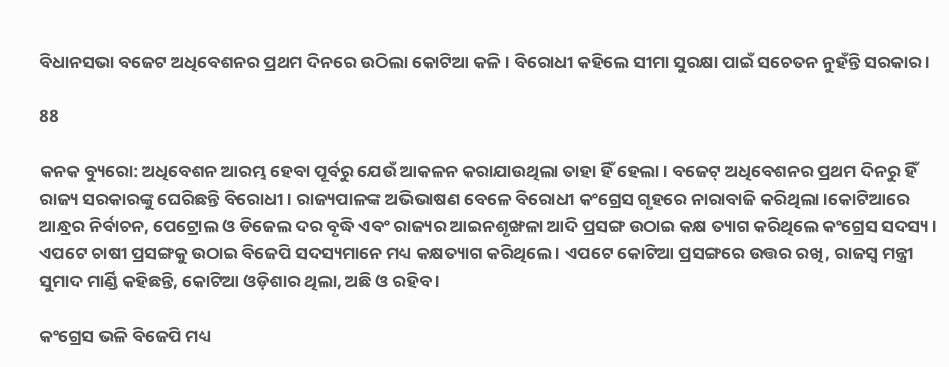ବିଧାନସଭା ବଜେଟ ଅଧିବେଶନର ପ୍ରଥମ ଦିନରେ ଉଠିଲା କୋଟିଆ କଳି । ବିରୋଧୀ କହିଲେ ସୀମା ସୁରକ୍ଷା ପାଇଁ ସଚେତନ ନୁହଁନ୍ତି ସରକାର ।

88

କନକ ବ୍ୟୁରୋ: ଅଧିବେଶନ ଆରମ୍ଭ ହେବା ପୂର୍ବରୁ ଯେଉଁ ଆକଳନ କରାଯାଉଥିଲା ତାହା ହିଁ ହେଲା । ବଜେଟ୍ ଅଧିବେଶନର ପ୍ରଥମ ଦିନରୁ ହିଁ ରାଜ୍ୟ ସରକାରଙ୍କୁ ଘେରିଛନ୍ତି ବିରୋଧୀ । ରାଜ୍ୟପାଳଙ୍କ ଅଭିଭାଷଣ ବେଳେ ବିରୋଧୀ କଂଗ୍ରେସ ଗୃହରେ ନାରାବାଜି କରିଥିଲା ।କୋଟିଆରେ ଆନ୍ଧ୍ରର ନିର୍ବାଚନ, ପେଟ୍ରୋଲ ଓ ଡିଜେଲ ଦର ବୃଦ୍ଧି ଏବଂ ରାଜ୍ୟର ଆଇନଶୃଙ୍ଖଳା ଆଦି ପ୍ରସଙ୍ଗ ଉଠାଇ କକ୍ଷ ତ୍ୟାଗ କରିଥିଲେ କଂଗ୍ରେସ ସଦସ୍ୟ । ଏପଟେ ଚାଷୀ ପ୍ରସଙ୍ଗକୁ ଉଠାଇ ବିଜେପି ସଦସ୍ୟମାନେ ମଧ୍ୟ କକ୍ଷତ୍ୟାଗ କରିଥିଲେ । ଏପଟେ କୋଟିଆ ପ୍ରସଙ୍ଗରେ ଉତ୍ତର ରଖି, ରାଜସ୍ୱ ମନ୍ତ୍ରୀ ସୁମାଦ ମାର୍ଣ୍ଡି କହିଛନ୍ତି, କୋଟିଆ ଓଡ଼ିଶାର ଥିଲା, ଅଛି ଓ ରହିବ ।

କଂଗ୍ରେସ ଭଳି ବିଜେପି ମଧ୍ୟ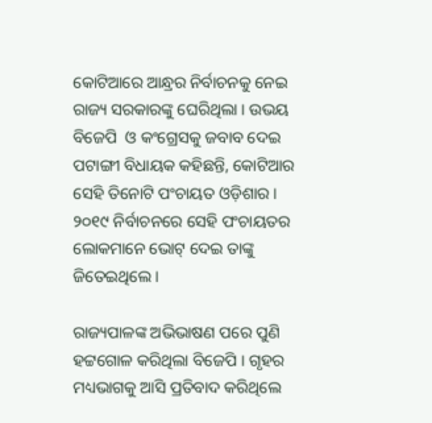କୋଟିଆରେ ଆନ୍ଧ୍ରର ନିର୍ବାଚନକୁ ନେଇ ରାଜ୍ୟ ସରକାରଙ୍କୁ ଘେରିଥିଲା । ଉଭୟ ବିଜେପି  ଓ କଂଗ୍ରେସକୁ ଜବାବ ଦେଇ ପଟାଙ୍ଗୀ ବିଧାୟକ କହିଛନ୍ତି, କୋଟିଆର ସେହି ତିନୋଟି ପଂଚାୟତ ଓଡ଼ିଶାର ।  ୨୦୧୯ ନିର୍ବାଚନରେ ସେହି ପଂଚାୟତର ଲୋକମାନେ ଭୋଟ୍ ଦେଇ ତାଙ୍କୁ ଜିତେଇଥିଲେ ।

ରାଜ୍ୟପାଳଙ୍କ ଅଭିଭାଷଣ ପରେ ପୁଣି ହଟ୍ଟଗୋଳ କରିଥିଲା ବିଜେପି । ଗୃହର ମଧ୍ୟଭାଗକୁ ଆସି ପ୍ରତିବାଦ କରିଥିଲେ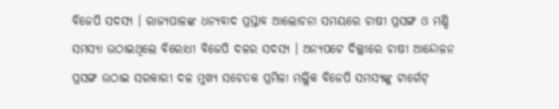ବିଜେପି ସଦସ୍ୟ । ରାଜ୍ୟପାଳଙ୍କ ଧନ୍ୟବାଦ ପ୍ରସ୍ତାବ ଆଲୋଚନା ସମୟରେ ଚାଷୀ ପ୍ରସଙ୍ଗ ଓ ମଣ୍ଡି ସମସ୍ୟା ଉଠାଇଥିଲେ ବିରୋଧୀ ବିଜେପି ଦଳର ସଦସ୍ୟ । ଅନ୍ୟପଟେ ଦିଲ୍ଲୀରେ ଚାଷୀ ଆନ୍ଦୋଳନ ପ୍ରସଙ୍ଗ ଉଠାଇ ସରକାରୀ ଦଳ ମୁଖ୍ୟ ସଚେତକ ପ୍ରମିଳା ମଲ୍ଲିକ ବିଜେପି ସମସ୍ୟଙ୍କୁ ଟାର୍ଗେଟ୍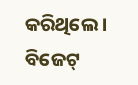କରିଥିଲେ । ବିଜେଟ୍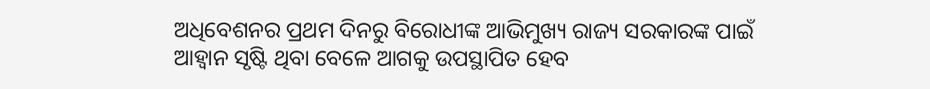ଅଧିବେଶନର ପ୍ରଥମ ଦିନରୁ ବିରୋଧୀଙ୍କ ଆଭିମୁଖ୍ୟ ରାଜ୍ୟ ସରକାରଙ୍କ ପାଇଁ ଆହ୍ୱାନ ସୃଷ୍ଟି ଥିବା ବେଳେ ଆଗକୁ ଉପସ୍ଥାପିତ ହେବ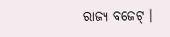ରାଜ୍ୟ ବଜେଟ୍ ।